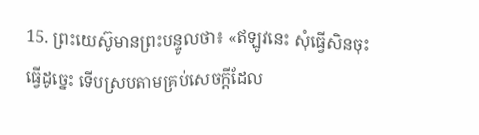15. ព្រះយេស៊ូមានព្រះបន្ទូលថា៖ «ឥឡូវនេះ សុំធ្វើសិនចុះ ធ្វើដូច្នេះ ទើបស្របតាមគ្រប់សេចក្ដីដែល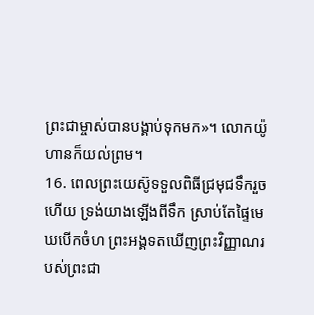ព្រះជាម្ចាស់បានបង្គាប់ទុកមក»។ លោកយ៉ូហានក៏យល់ព្រម។
16. ពេលព្រះយេស៊ូទទួលពិធីជ្រមុជទឹករួចហើយ ទ្រង់យាងឡើងពីទឹក ស្រាប់តែផ្ទៃមេឃបើកចំហ ព្រះអង្គទតឃើញព្រះវិញ្ញាណរបស់ព្រះជា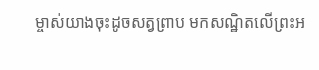ម្ចាស់យាងចុះដូចសត្វព្រាប មកសណ្ឋិតលើព្រះអ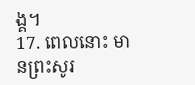ង្គ។
17. ពេលនោះ មានព្រះសូរ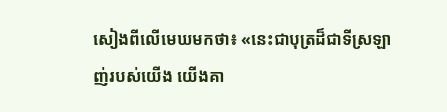សៀងពីលើមេឃមកថា៖ «នេះជាបុត្រដ៏ជាទីស្រឡាញ់របស់យើង យើងគា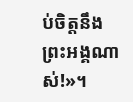ប់ចិត្តនឹងព្រះអង្គណាស់!»។